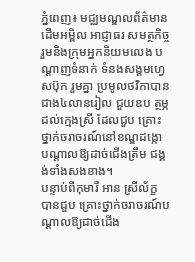ភ្នំពេញ៖ មជ្ឈមណ្ឌលព័ត៌មានដើមអម្ពិល អាជ្ញាធរ សមត្ថកិច្ច រួមនិងក្រុមអ្នកនិយមលេង បណ្ដាញទំនាក់ ទំនងសង្គមហ្វេសប៊ុក រួមគ្នា ប្រមូលថវិកាបានជាង៤លានរៀល ជួយឧប ត្ថម្ភដល់ក្មេងស្រី ដែលជួប គ្រោះថ្នាក់ចរាចរណ៍នៅខណ្ឌដង្កោ បណ្ដាលឱ្យដាច់ជើងត្រឹម ជង្គង់ទាំងសងខាង។
បន្ទាប់ពីកុមារី អាន ស្រីល័ក្ខ បានជួប គ្រោះថ្នាក់ចរាចរណ៍បណ្ដាលឱ្យដាច់ជើង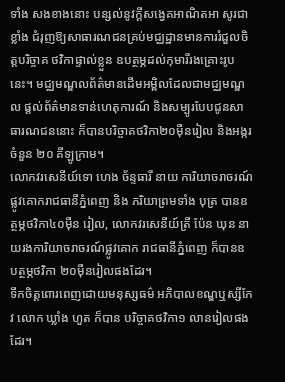ទាំង សងខាងនោះ បន្សល់នូវក្ដីសង្វេគអាណិតអា សូរជាខ្លាំង ជំរុញឱ្យសាធារណជនគ្រប់មជ្ឈដ្ឋានមានការរំជួលចិត្ដបរិច្ចាគ ថវិកាផ្ទាល់ខ្លួន ឧបត្ថម្ភដល់កុមារីរងគ្រោះរូបនេះ។ មជ្ឈមណ្ឌលព័ត៌មានដើមអម្ពិលដែលជាមជ្ឈមណ្ឌល ផ្ដល់ព័ត៌មានទាន់ហេតុការណ៍ និងសម្បូរបែបជូនសាធារណជននោះ ក៏បានបរិច្ចាគថវិកា២០ម៉ឺនរៀល និងអង្ករចំនួន ២០ គីឡូក្រាម។
លោកវរសេនីយ៍ទោ ហេង ច័ន្ទធារី នាយ ការិយាចរាចរណ៍ផ្លូវគោករាជធានីភ្នំពេញ និង ភរិយាព្រមទាំង បុត្រ បានឧត្ថម្ភថវិកា៤០ម៉ឺន រៀល, លោកវរសេនីយ៍ត្រី ប៉ែន ឃុន នាយរងការិយាចរាចរណ៍ផ្លូវគោក រាជធានីភ្នំពេញ ក៏បានឧបត្ថម្ភថវិកា ២០ម៉ឺនរៀលផងដែរ។
ទឹកចិត្ដពោរពេញដោយមនុស្សធម៌ អភិបាលខណ្ឌឬស្សីកែវ លោក ឃ្លាំង ហួត ក៏បាន បរិច្ចាគថវិកា១ លានរៀលផងដែរ។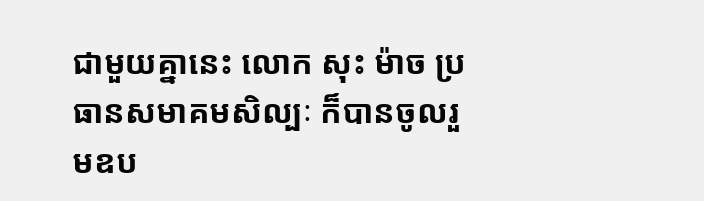ជាមួយគ្នានេះ លោក សុះ ម៉ាច ប្រធានសមាគមសិល្បៈ ក៏បានចូលរួមឧប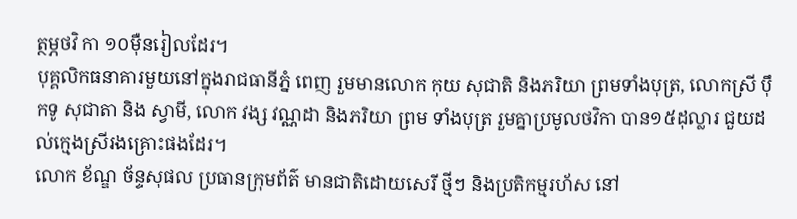ត្ថម្ភថវិ កា ១០ម៉ឺនរៀលដែរ។
បុគ្គលិកធនាគារមួយនៅក្នុងរាជធានីភ្នំ ពេញ រួមមានលោក កុយ សុជាតិ និងភរិយា ព្រមទាំងបុត្រ, លោកស្រី ប៉ឹកទូ សុជាតា និង ស្វាមី, លោក វង្ស វណ្ណដា និងភរិយា ព្រម ទាំងបុត្រ រួមគ្នាប្រមូលថវិកា បាន១៥ដុល្លារ ជួយដល់ក្មេងស្រីរងគ្រោះផងដែរ។
លោក ខ័ណ្ឌ ច័ន្ទសុផល ប្រធានក្រុមព័ត៌ មានជាតិដោយសេរី ថ្មីៗ និងប្រតិកម្មរហ័ស នៅ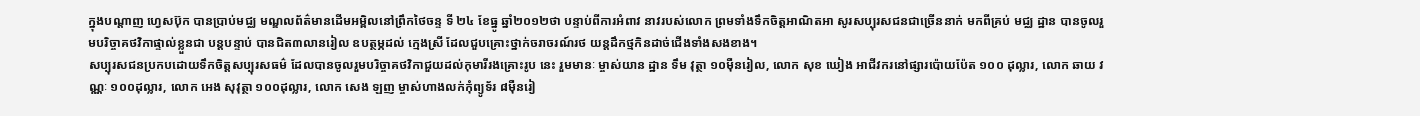ក្នុងបណ្ដាញ ហ្វេសប៊ុក បានប្រាប់មជ្ឈ មណ្ឌលព័ត៌មានដើមអម្ពិលនៅព្រឹកថៃចន្ទ ទី ២៤ ខែធ្នូ ឆ្នាំ២០១២ថា បន្ទាប់ពីការអំពាវ នាវរបស់លោក ព្រមទាំងទឹកចិត្ដអាណិតអា សូរសប្បុរសជនជាច្រើននាក់ មកពីគ្រប់ មជ្ឈ ដ្ឋាន បានចូលរួមបរិច្ចាគថវិកាផ្ទាល់ខ្លួនជា បន្ដបន្ទាប់ បានជិត៣លានរៀល ឧបត្ថម្ភដល់ ក្មេងស្រី ដែលជួបគ្រោះថ្នាក់ចរាចរណ៍រថ យន្ដដឹកថ្មកិនដាច់ជើងទាំងសងខាង។
សប្បុរសជនប្រកបដោយទឹកចិត្ដសប្បុរសធម៌ ដែលបានចូលរួមបរិច្ចាគថវិកាជួយដល់កុមារីរងគ្រោះរូប នេះ រួមមានៈ ម្ចាស់យាន ដ្ឋាន ទឹម វុត្ថា ១០ម៉ឺនរៀល, លោក សុខ ឃៀង អាជីវករនៅផ្សារប៉ោយប៉ែត ១០០ ដុល្លារ, លោក ឆាយ វណ្ណៈ ១០០ដុល្លារ, លោក អេង សុវុត្ថា ១០០ដុល្លារ, លោក សេង ឡញ ម្ចាស់ហាងលក់កុំព្យូទ័រ ៨ម៉ឺនរៀ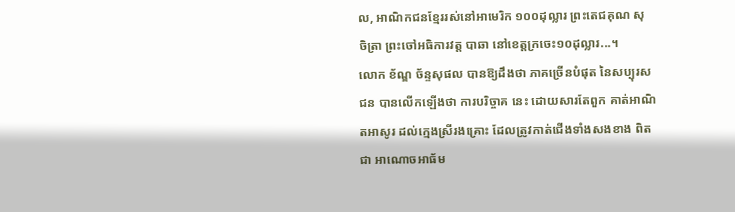ល, អាណិកជនខ្មែររស់នៅអាមេរិក ១០០ដុល្លារ ព្រះតេជគុណ សុ ចិត្រា ព្រះចៅអធិការវត្ដ បាឆា នៅខេត្ដក្រចេះ១០ដុល្លារ...។
លោក ខ័ណ្ឌ ច័ន្ទសុផល បានឱ្យដឹងថា ភាគច្រើនបំផុត នៃសប្បុរសជន បានលើកឡើងថា ការបរិច្ចាគ នេះ ដោយសារតែពួក គាត់អាណិតអាសូរ ដល់ក្មេងស្រីរងគ្រោះ ដែលត្រូវកាត់ជើងទាំងសងខាង ពិតជា អាណោចអាធ័ម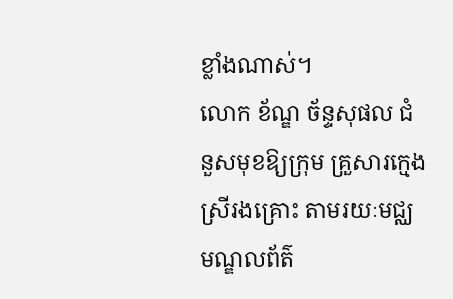ខ្លាំងណាស់។
លោក ខ័ណ្ឌ ច័ន្ទសុផល ជំនួសមុខឱ្យក្រុម គ្រួសារក្មេងស្រីរងគ្រោះ តាមរយៈមជ្ឈមណ្ឌលព័ត៌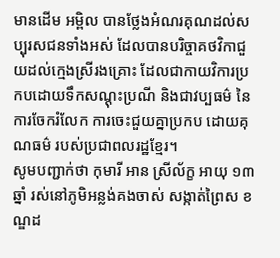មានដើម អម្ពិល បានថ្លែងអំណរគុណដល់សប្បុរសជនទាំងអស់ ដែលបានបរិច្ចាគថវិកាជួយដល់ក្មេងស្រីរងគ្រោះ ដែលជាកាយវិការប្រកបដោយទឹកសណ្ដុះប្រណី និងជាវប្បធម៌ នៃការចែករំលែក ការចេះជួយគ្នាប្រកប ដោយគុណធម៌ របស់ប្រជាពលរដ្ឋខ្មែរ។
សូមបញ្ជាក់ថា កុមារី អាន ស្រីល័ក្ខ អាយុ ១៣ឆ្នាំ រស់នៅភូមិអន្លង់គងចាស់ សង្កាត់ព្រៃស ខណ្ឌដ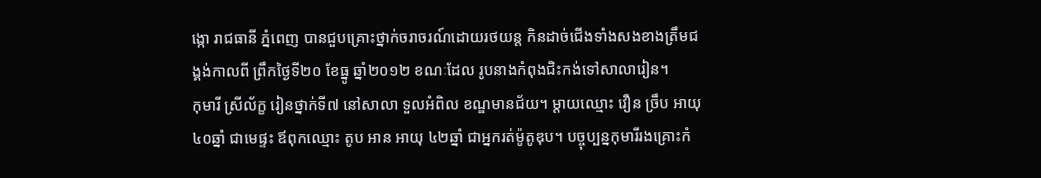ង្កោ រាជធានី ភ្នំពេញ បានជួបគ្រោះថ្នាក់ចរាចរណ៍ដោយរថយន្ដ កិនដាច់ជើងទាំងសងខាងត្រឹមជង្គង់កាលពី ព្រឹកថ្ងៃទី២០ ខែធ្នូ ឆ្នាំ២០១២ ខណៈដែល រូបនាងកំពុងជិះកង់ទៅសាលារៀន។
កុមារី ស្រីល័ក្ខ រៀនថ្នាក់ទី៧ នៅសាលា ទួលអំពិល ខណ្ឌមានជ័យ។ ម្ដាយឈ្មោះ វឿន ច្រឹប អាយុ ៤០ឆ្នាំ ជាមេផ្ទះ ឪពុកឈ្មោះ តូប អាន អាយុ ៤២ឆ្នាំ ជាអ្នករត់ម៉ូតូឌុប។ បច្ចុប្បន្នកុមារីរងគ្រោះកំ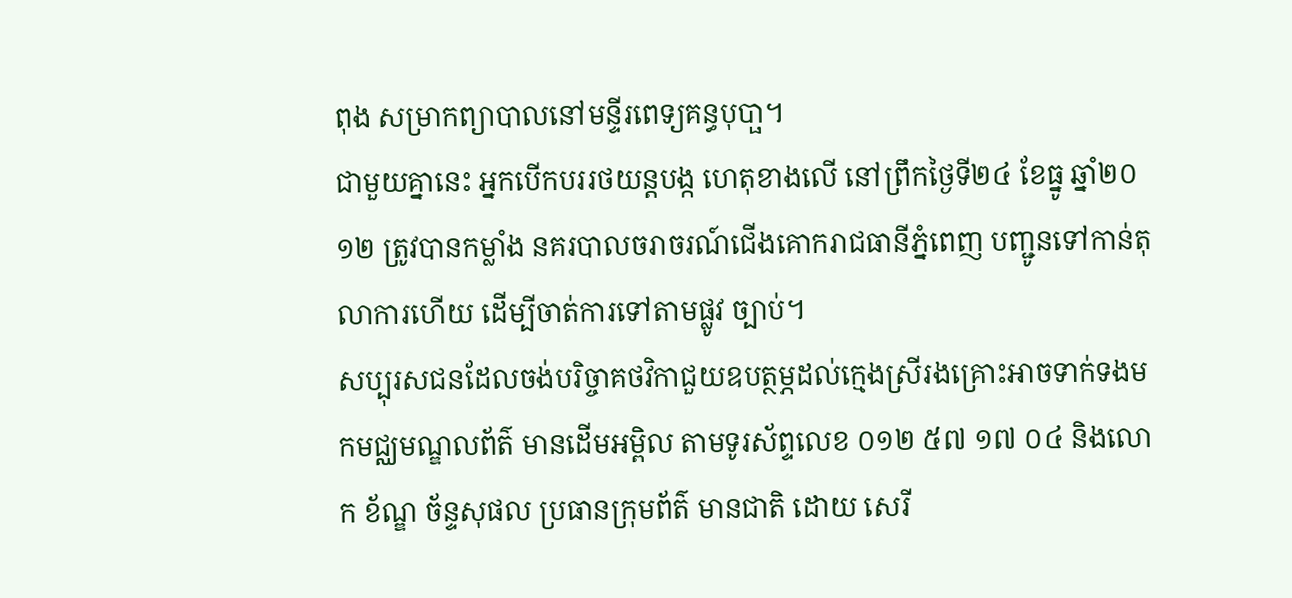ពុង សម្រាកព្យាបាលនៅមន្ទីរពេទ្យគន្ធបុបា្ផ។
ជាមួយគ្នានេះ អ្នកបើកបររថយន្ដបង្ក ហេតុខាងលើ នៅព្រឹកថ្ងៃទី២៤ ខែធ្នូ ឆ្នាំ២០ ១២ ត្រូវបានកម្លាំង នគរបាលចរាចរណ៍ជើងគោករាជធានីភ្នំពេញ បញ្ជូនទៅកាន់តុលាការហើយ ដើម្បីចាត់ការទៅតាមផ្លូវ ច្បាប់។
សប្បុរសជនដែលចង់បរិច្ចាគថវិកាជួយឧបត្ថម្ភដល់ក្មេងស្រីរងគ្រោះអាចទាក់ទងមកមជ្ឈមណ្ឌលព័ត៌ មានដើមអម្ពិល តាមទូរស័ព្ទលេខ ០១២ ៥៧ ១៧ ០៤ និងលោក ខ័ណ្ឌ ច័ន្ទសុផល ប្រធានក្រុមព័ត៌ មានជាតិ ដោយ សេរី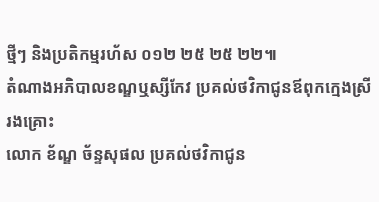ថ្មីៗ និងប្រតិកម្មរហ័ស ០១២ ២៥ ២៥ ២២៕
តំណាងអភិបាលខណ្ឌឬស្សីកែវ ប្រគល់ថវិកាជូនឪពុកក្មេងស្រីរងគ្រោះ
លោក ខ័ណ្ឌ ច័ន្ទសុផល ប្រគល់ថវិកាជូន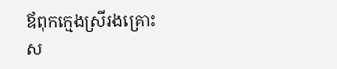ឪពុកក្មេងស្រីរងគ្រោះ
ស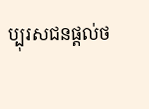ប្បុរសជនផ្តល់ថ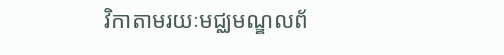វិកាតាមរយៈមជ្ឈមណ្ឌលព័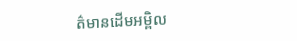ត៌មានដើមអម្ពិល